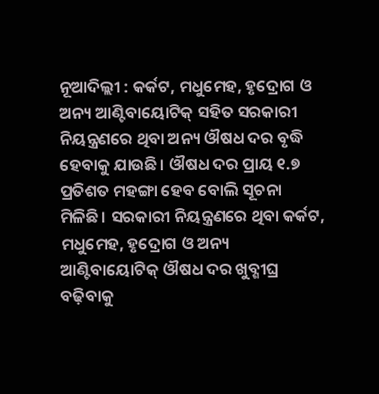ନୂଆଦିଲ୍ଲୀ : କର୍କଟ, ମଧୁମେହ, ହୃଦ୍ରୋଗ ଓ ଅନ୍ୟ ଆଣ୍ଟିବାୟୋଟିକ୍ ସହିତ ସରକାରୀ ନିୟନ୍ତ୍ରଣରେ ଥିବା ଅନ୍ୟ ଔଷଧ ଦର ବୃଦ୍ଧି ହେବାକୁ ଯାଉଛି। ଔଷଧ ଦର ପ୍ରାୟ ୧.୭ ପ୍ରତିଶତ ମହଙ୍ଗା ହେବ ବୋଲି ସୂଚନା ମିଳିଛି। ସରକାରୀ ନିୟନ୍ତ୍ରଣରେ ଥିବା କର୍କଟ, ମଧୁମେହ, ହୃଦ୍ରୋଗ ଓ ଅନ୍ୟ ଆଣ୍ଟିବାୟୋଟିକ୍ ଔଷଧ ଦର ଖୁବ୍ଶୀଘ୍ର ବଢ଼ିବାକୁ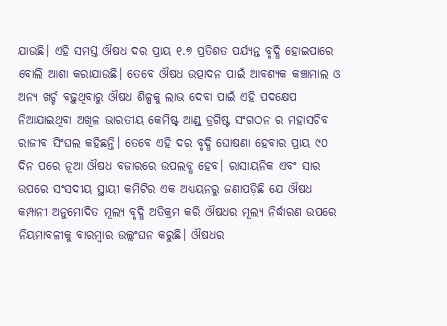ଯାଉଛି। ଏହି ସମସ୍ତ ଔଷଧ ଦର ପ୍ରାୟ ୧.୭ ପ୍ରତିଶତ ପର୍ଯ୍ୟନ୍ତ ବୃଦ୍ଧି ହୋଇପାରେ ବୋଲି ଆଶା କରାଯାଉଛି। ତେବେ ଔଷଧ ଉତ୍ପାଦନ ପାଇଁ ଆବଶ୍ୟକ କଞ୍ଚାମାଲ ଓ ଅନ୍ୟ ଖର୍ଚ୍ଚ ବଢ଼ୁଥିବାରୁ ଔଷଧ ଶିଳ୍ପକୁ ଲାଭ ଦେବା ପାଇଁ ଏହି ପଦକ୍ଷେପ ନିଆଯାଇଥିବା ଅଖିଳ ଭାରତୀୟ କେମିଷ୍ଟ୍ ଆଣ୍ଡ୍ ଡ୍ରଗିଷ୍ଟ ସଂଗଠନ ର ମହାସଚିବ ରାଜୀବ ସିଂଘଲ କହିଛନ୍ତି। ତେବେ ଏହି ଦର ବୃଦ୍ଧି ଘୋଷଣା ହେବାର ପ୍ରାୟ ୯୦ ଦିନ ପରେ ନୂଆ ଔଷଧ ବଜାରରେ ଉପଲବ୍ଧ ହେବ। ରାସାୟନିକ ଏବଂ ସାର ଉପରେ ସଂସଦୀୟ ସ୍ଥାୟୀ କମିଟିର ଏକ ଅଧ୍ୟୟନରୁ ଜଣାପଡ଼ିଛି ଯେ ଔଷଧ କମ୍ପାନୀ ଅନୁମୋଦିତ ମୂଲ୍ୟ ବୃଦ୍ଧି ଅତିକ୍ରମ କରି ଔଷଧର ମୂଲ୍ୟ ନିର୍ଦ୍ଧାରଣ ଉପରେ ନିୟମାବଳୀକୁ ବାରମ୍ବାର ଉଲ୍ଲଂଘନ କରୁଛି। ଔଷଧର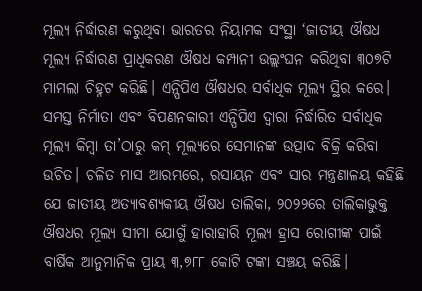ମୂଲ୍ୟ ନିର୍ଦ୍ଧାରଣ କରୁଥିବା ଭାରତର ନିୟାମକ ସଂସ୍ଥା ‘ଜାତୀୟ ଔଷଧ ମୂଲ୍ୟ ନିର୍ଦ୍ଧାରଣ ପ୍ରାଧିକରଣ ଔଷଧ କମ୍ପାନୀ ଉଲ୍ଲଂଘନ କରିଥିବା ୩୦୭ଟି ମାମଲା ଚିହ୍ନଟ କରିଛି। ଏନ୍ପିପିଏ ଔଷଧର ସର୍ବାଧିକ ମୂଲ୍ୟ ସ୍ଥିର କରେ। ସମସ୍ତ ନିର୍ମାତା ଏବଂ ବିପଣନକାରୀ ଏନ୍ପିପିଏ ଦ୍ୱାରା ନିର୍ଦ୍ଧାରିତ ସର୍ବାଧିକ ମୂଲ୍ୟ କିମ୍ବା ତା’ଠାରୁ କମ୍ ମୂଲ୍ୟରେ ସେମାନଙ୍କ ଉତ୍ପାଦ ବିକ୍ରି କରିବା ଉଚିତ। ଚଳିତ ମାସ ଆରମ୍ଭରେ, ରସାୟନ ଏବଂ ସାର ମନ୍ତ୍ରଣାଳୟ କହିଛି ଯେ ଜାତୀୟ ଅତ୍ୟାବଶ୍ୟକୀୟ ଔଷଧ ତାଲିକା, ୨୦୨୨ରେ ତାଲିକାଭୁକ୍ତ ଔଷଧର ମୂଲ୍ୟ ସୀମା ଯୋଗୁଁ ହାରାହାରି ମୂଲ୍ୟ ହ୍ରାସ ରୋଗୀଙ୍କ ପାଇଁ ବାର୍ଷିକ ଆନୁମାନିକ ପ୍ରାୟ ୩,୭୮୮ କୋଟି ଟଙ୍କା ସଞ୍ଚୟ କରିଛି।